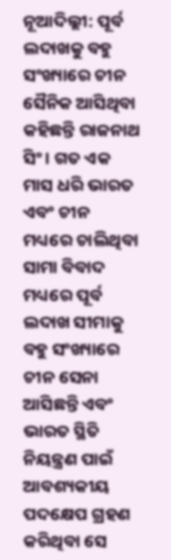ନୂଆଦିଲ୍ଲୀ: ପୂର୍ବ ଲଦାଖକୁ ବହୁ ସଂଖ୍ୟାରେ ଚୀନ ସୈନିକ ଆସିଥିବା କହିଛନ୍ତି ରାଜନାଥ ସିଂ । ଗତ ଏକ ମାସ ଧରି ଭାରତ ଏବଂ ଚୀନ ମଧ୍ୟରେ ଚାଲିଥିବା ସାମା ବିବାଦ ମଧ୍ୟରେ ପୂର୍ବ ଲଦାଖ ସୀମାକୁ ବହୁ ସଂଖ୍ୟାରେ ଚୀନ ସେନା ଆସିଛନ୍ତି ଏବଂ ଭାରତ ସ୍ଥିତି ନିୟନ୍ତ୍ରଣ ପାଇଁ ଆବଶ୍ୟକୀୟ ପଦକ୍ଷେପ ଗ୍ରହଣ କରିଥିବା ସେ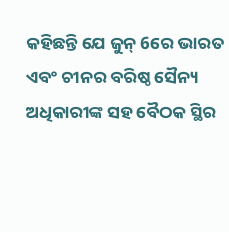କହିଛନ୍ତି ଯେ ଜୁନ୍ 6ରେ ଭାରତ ଏବଂ ଚୀନର ବରିଷ୍ଠ ସୈନ୍ୟ ଅଧିକାରୀଙ୍କ ସହ ବୈଠକ ସ୍ଥିର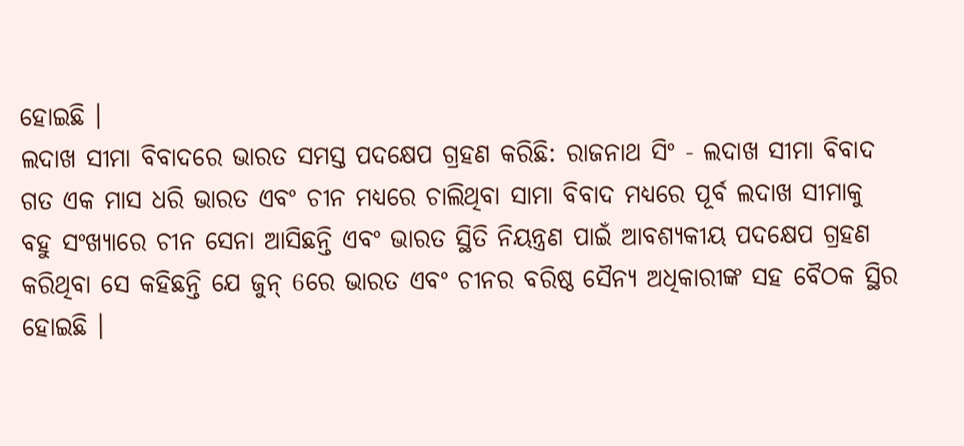ହୋଇଛି ।
ଲଦାଖ ସୀମା ବିବାଦରେ ଭାରତ ସମସ୍ତ ପଦକ୍ଷେପ ଗ୍ରହଣ କରିଛି: ରାଜନାଥ ସିଂ - ଲଦାଖ ସୀମା ବିବାଦ
ଗତ ଏକ ମାସ ଧରି ଭାରତ ଏବଂ ଚୀନ ମଧ୍ୟରେ ଚାଲିଥିବା ସାମା ବିବାଦ ମଧ୍ୟରେ ପୂର୍ବ ଲଦାଖ ସୀମାକୁ ବହୁ ସଂଖ୍ୟାରେ ଚୀନ ସେନା ଆସିଛନ୍ତି ଏବଂ ଭାରତ ସ୍ଥିତି ନିୟନ୍ତ୍ରଣ ପାଇଁ ଆବଶ୍ୟକୀୟ ପଦକ୍ଷେପ ଗ୍ରହଣ କରିଥିବା ସେ କହିଛନ୍ତି ଯେ ଜୁନ୍ 6ରେ ଭାରତ ଏବଂ ଚୀନର ବରିଷ୍ଠ ସୈନ୍ୟ ଅଧିକାରୀଙ୍କ ସହ ବୈଠକ ସ୍ଥିର ହୋଇଛି ।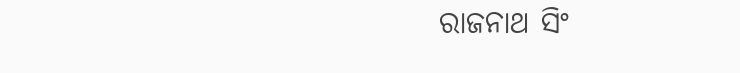ରାଜନାଥ ସିଂ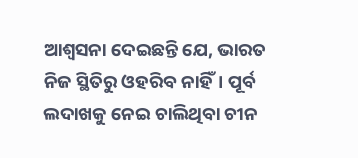ଆଶ୍ୱସନା ଦେଇଛନ୍ତି ଯେ, ଭାରତ ନିଜ ସ୍ଥିତିରୁ ଓହରିବ ନାହିଁ। ପୂର୍ବ ଲଦାଖକୁ ନେଇ ଚାଲିଥିବା ଚୀନ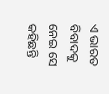ଏ ଭାରତ ବିବାଦକୁ ନେଇ ସେ କହିଛନ୍ତି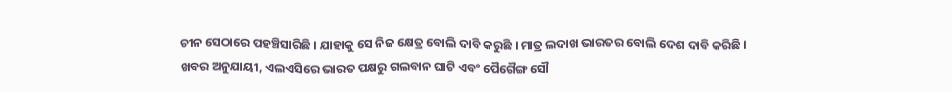ଚୀନ ସେଠାରେ ପହଞ୍ଚିସାରିଛି । ଯାହାକୁ ସେ ନିଜ କ୍ଷେତ୍ର ବୋଲି ଦାବି କରୁଛି । ମାତ୍ର ଲଦାଖ ଭାରତର ବୋଲି ଦେଶ ଦାବି କରିଛି ।
ଖବର ଅନୁଯାୟୀ, ଏଲଏସିରେ ଭାରତ ପକ୍ଷରୁ ଗଲବାନ ଘାଟି ଏବଂ ପୈଗୈଙ୍ଗ ସୌ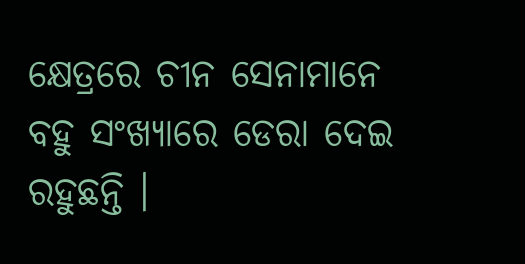କ୍ଷେତ୍ରରେ ଚୀନ ସେନାମାନେ ବହୁ ସଂଖ୍ୟାରେ ଡେରା ଦେଇ ରହୁଛନ୍ତି ।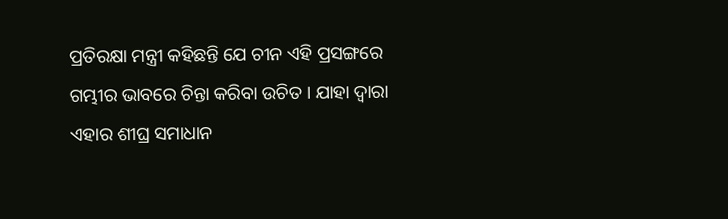ପ୍ରତିରକ୍ଷା ମନ୍ତ୍ରୀ କହିଛନ୍ତି ଯେ ଚୀନ ଏହି ପ୍ରସଙ୍ଗରେ ଗମ୍ଭୀର ଭାବରେ ଚିନ୍ତା କରିବା ଉଚିତ । ଯାହା ଦ୍ବାରା ଏହାର ଶୀଘ୍ର ସମାଧାନ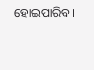ହୋଇପାରିବ।